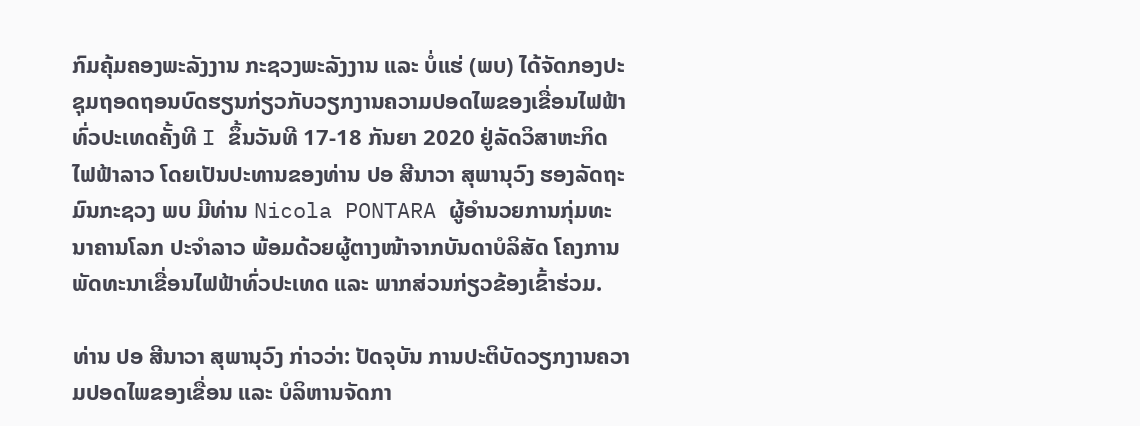ກົມຄຸ້ມຄອງພະລັງງານ ກະຊວງພະລັງງານ ແລະ ບໍ່ແຮ່ (ພບ) ໄດ້ຈັດກອງປະຊຸມຖອດຖອນບົດຮຽນກ່ຽວກັບວຽກງານຄວາມປອດໄພຂອງເຂື່ອນໄຟຟ້າທົ່ວປະເທດຄັ້ງທີ I ຂຶ້ນວັນທີ 17-18 ກັນຍາ 2020 ຢູ່ລັດວິສາຫະກິດໄຟຟ້າລາວ ໂດຍເປັນປະທານຂອງທ່ານ ປອ ສີນາວາ ສຸພານຸວົງ ຮອງລັດຖະມົນກະຊວງ ພບ ມີທ່ານ Nicola PONTARA ຜູ້ອຳນວຍການກຸ່ມທະນາຄານໂລກ ປະຈຳລາວ ພ້ອມດ້ວຍຜູ້ຕາງໜ້າຈາກບັນດາບໍລິສັດ ໂຄງການພັດທະນາເຂື່ອນໄຟຟ້າທົ່ວປະເທດ ແລະ ພາກສ່ວນກ່ຽວຂ້ອງເຂົ້າຮ່ວມ.

ທ່ານ ປອ ສີນາວາ ສຸພານຸວົງ ກ່າວວ່າ: ປັດຈຸບັນ ການປະຕິບັດວຽກງານຄວາມປອດໄພຂອງເຂື່ອນ ແລະ ບໍລິຫານຈັດກາ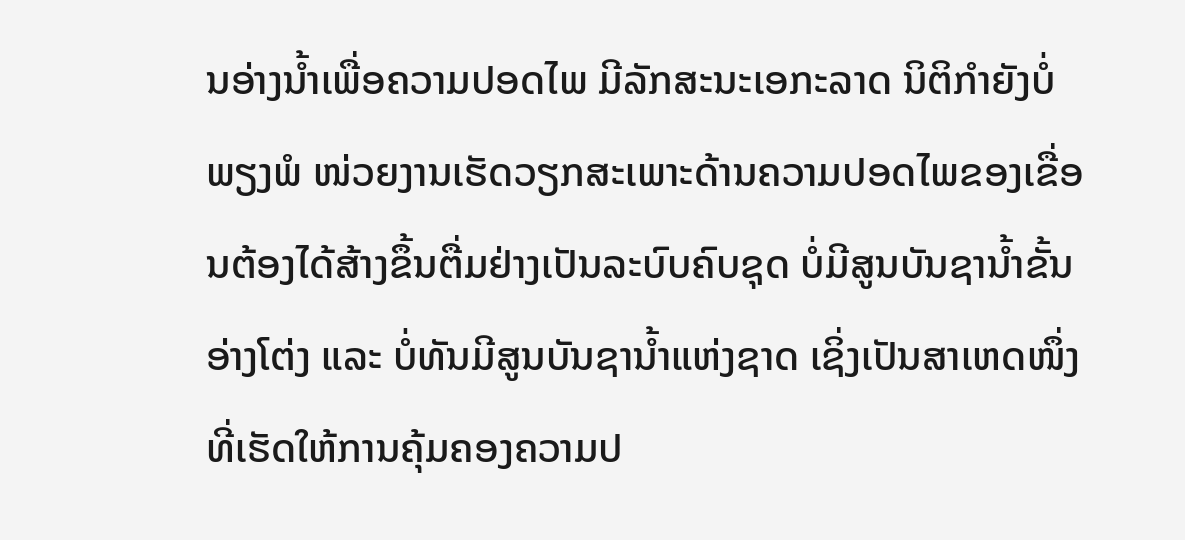ນອ່າງນ້ຳເພື່ອຄວາມປອດໄພ ມີລັກສະນະເອກະລາດ ນິຕິກຳຍັງບໍ່ພຽງພໍ ໜ່ວຍງານເຮັດວຽກສະເພາະດ້ານຄວາມປອດໄພຂອງເຂື່ອນຕ້ອງໄດ້ສ້າງຂຶ້ນຕື່ມຢ່າງເປັນລະບົບຄົບຊຸດ ບໍ່ມີສູນບັນຊານ້ຳຂັ້ນອ່າງໂຕ່ງ ແລະ ບໍ່ທັນມີສູນບັນຊານ້ຳແຫ່ງຊາດ ເຊິ່ງເປັນສາເຫດໜຶ່ງທີ່ເຮັດໃຫ້ການຄຸ້ມຄອງຄວາມປ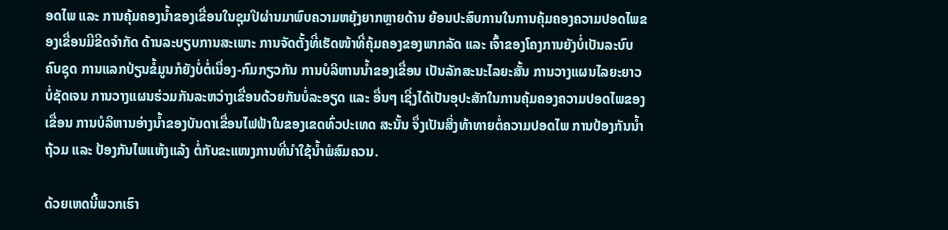ອດໄພ ແລະ ການຄຸ້ມຄອງນ້ຳຂອງເຂື່ອນໃນຊຸມປີຜ່ານມາພົບຄວາມຫຍຸ້ງຍາກຫຼາຍດ້ານ ຍ້ອນປະສົບການໃນການຄຸ້ມຄອງຄວາມປອດໄພຂອງເຂື່ອນມີຂີດຈຳກັດ ດ້ານລະບຽບການສະເພາະ ການຈັດຕັ້ງທີ່ເຮັດໜ້າທີ່ຄຸ້ມຄອງຂອງພາກລັດ ແລະ ເຈົ້າຂອງໂຄງການຍັງບໍ່ເປັນລະບົບຄົບຊຸດ ການແລກປ່ຽນຂໍ້ມູນກໍຍັງບໍ່ຕໍ່ເນື່ອງ-ກົມກຽວກັນ ການບໍລິຫານນ້ຳຂອງເຂື່ອນ ເປັນລັກສະນະໄລຍະສັ້ນ ການວາງແຜນໄລຍະຍາວບໍ່ຊັດເຈນ ການວາງແຜນຮ່ວມກັນລະຫວ່າງເຂື່ອນດ້ວຍກັນບໍ່ລະອຽດ ແລະ ອື່ນໆ ເຊີ່ງໄດ້ເປັນອຸປະສັກໃນການຄຸ້ມຄອງຄວາມປອດໄພຂອງເຂື່ອນ ການບໍລິຫານອ່າງນ້ຳຂອງບັນດາເຂື່ອນໄຟຟ້າໃນຂອງເຂດທົ່ວປະເທດ ສະນັ້ນ ຈຶ່ງເປັນສິ່ງທ້າທາຍຕໍ່ຄວາມປອດໄພ ການປ້ອງກັນນ້ຳຖ້ວມ ແລະ ປ້ອງກັນໄພແຫ້ງແລ້ງ ຕໍ່ກັບຂະແໜງການທີ່ນຳໃຊ້ນ້ຳພໍສົມຄວນ.

ດ້ວຍເຫດນີ້ພວກເຮົາ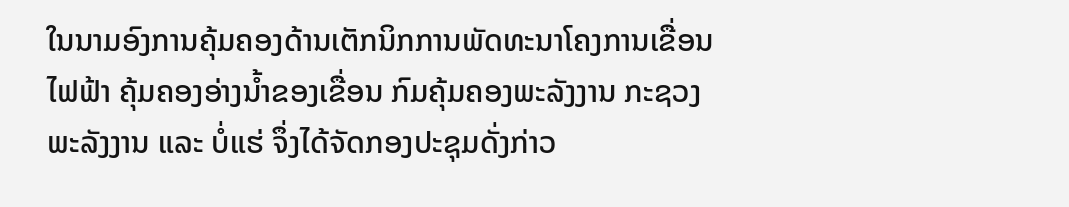ໃນນາມອົງການຄຸ້ມຄອງດ້ານເຕັກນິກການພັດທະນາໂຄງການເຂື່ອນໄຟຟ້າ ຄຸ້ມຄອງອ່າງນ້ຳຂອງເຂື່ອນ ກົມຄຸ້ມຄອງພະລັງງານ ກະຊວງພະລັງງານ ແລະ ບໍ່ແຮ່ ຈຶ່ງໄດ້ຈັດກອງປະຊຸມດັ່ງກ່າວ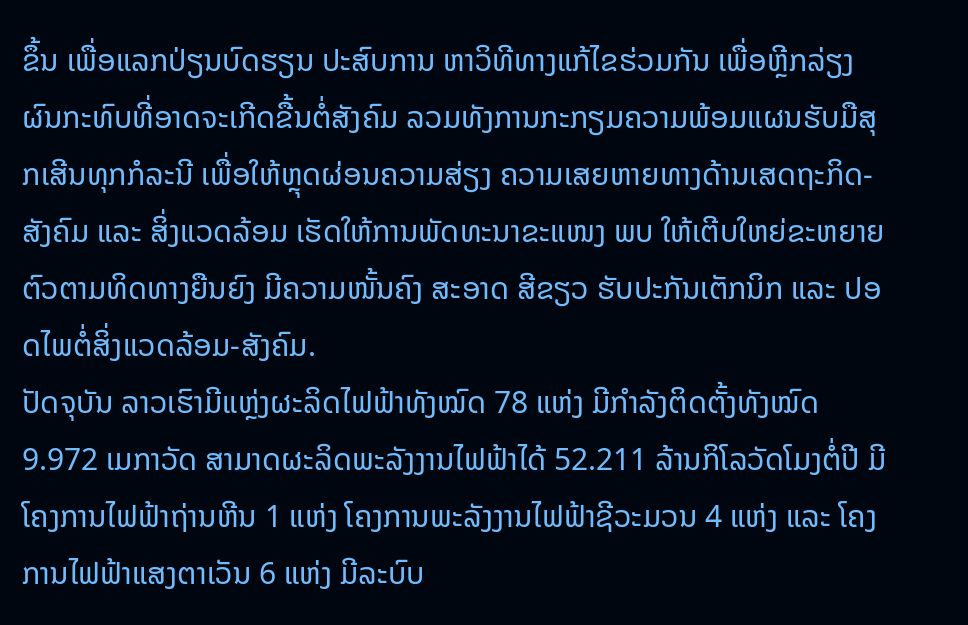ຂຶ້ນ ເພື່ອແລກປ່ຽນບົດຮຽນ ປະສົບການ ຫາວິທີທາງແກ້ໄຂຮ່ວມກັນ ເພື່ອຫຼີກລ່ຽງຜົນກະທົບທີ່ອາດຈະເກີດຂື້ນຕໍ່ສັງຄົມ ລວມທັງການກະກຽມຄວາມພ້ອມແຜນຮັບມືສຸກເສີນທຸກກໍລະນີ ເພື່ອໃຫ້ຫຼຸດຜ່ອນຄວາມສ່ຽງ ຄວາມເສຍຫາຍທາງດ້ານເສດຖະກິດ-ສັງຄົມ ແລະ ສິ່ງແວດລ້ອມ ເຮັດໃຫ້ການພັດທະນາຂະແໜງ ພບ ໃຫ້ເຕີບໃຫຍ່ຂະຫຍາຍຕົວຕາມທິດທາງຍືນຍົງ ມີຄວາມໜັ້ນຄົງ ສະອາດ ສີຂຽວ ຮັບປະກັນເຕັກນິກ ແລະ ປອດໄພຕໍ່ສິ່ງແວດລ້ອມ-ສັງຄົມ.
ປັດຈຸບັນ ລາວເຮົາມີແຫຼ່ງຜະລິດໄຟຟ້າທັງໝົດ 78 ແຫ່ງ ມີກຳລັງຕິດຕັ້ງທັງໝົດ 9.972 ເມກາວັດ ສາມາດຜະລິດພະລັງງານໄຟຟ້າໄດ້ 52.211 ລ້ານກິໂລວັດໂມງຕໍ່ປີ ມີໂຄງການໄຟຟ້າຖ່ານຫີນ 1 ແຫ່ງ ໂຄງການພະລັງງານໄຟຟ້າຊີວະມວນ 4 ແຫ່ງ ແລະ ໂຄງການໄຟຟ້າແສງຕາເວັນ 6 ແຫ່ງ ມີລະບົບ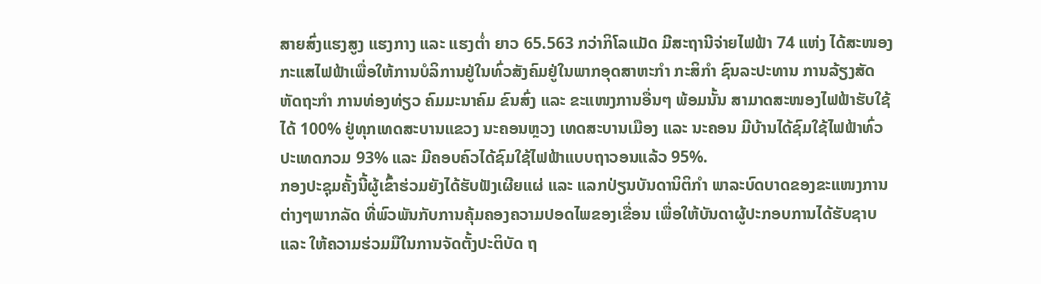ສາຍສົ່ງແຮງສູງ ແຮງກາງ ແລະ ແຮງຕ່ຳ ຍາວ 65.563 ກວ່າກິໂລແມັດ ມີສະຖານີຈ່າຍໄຟຟ້າ 74 ແຫ່ງ ໄດ້ສະໜອງກະແສໄຟຟ້າເພື່ອໃຫ້ການບໍລິການຢູ່ໃນທົ່ວສັງຄົມຢູ່ໃນພາກອຸດສາຫະກຳ ກະສິກຳ ຊົນລະປະທານ ການລ້ຽງສັດ ຫັດຖະກຳ ການທ່ອງທ່ຽວ ຄົມມະນາຄົມ ຂົນສົ່ງ ແລະ ຂະແໜງການອື່ນໆ ພ້ອມນັ້ນ ສາມາດສະໜອງໄຟຟ້າຮັບໃຊ້ໄດ້ 100% ຢູ່ທຸກເທດສະບານແຂວງ ນະຄອນຫຼວງ ເທດສະບານເມືອງ ແລະ ນະຄອນ ມີບ້ານໄດ້ຊົມໃຊ້ໄຟຟ້າທົ່ວປະເທດກວມ 93% ແລະ ມີຄອບຄົວໄດ້ຊົມໃຊ້ໄຟຟ້າແບບຖາວອນແລ້ວ 95%.
ກອງປະຊຸມຄັ້ງນີ້ຜູ້ເຂົ້າຮ່ວມຍັງໄດ້ຮັບຟັງເຜີຍແຜ່ ແລະ ແລກປ່ຽນບັນດານິຕິກຳ ພາລະບົດບາດຂອງຂະແໜງການຕ່າງໆພາກລັດ ທີ່ພົວພັນກັບການຄຸ້ມຄອງຄວາມປອດໄພຂອງເຂື່ອນ ເພື່ອໃຫ້ບັນດາຜູ້ປະກອບການໄດ້ຮັບຊາບ ແລະ ໃຫ້ຄວາມຮ່ວມມືໃນການຈັດຕັ້ງປະຕິບັດ ຖ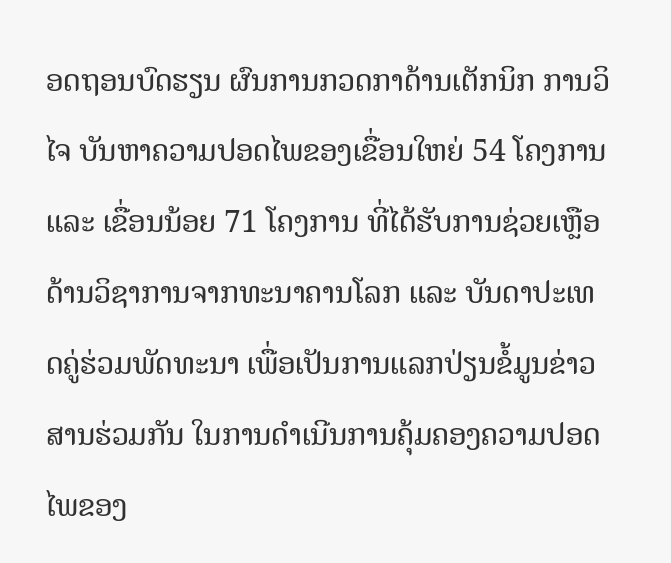ອດຖອນບົດຮຽນ ຜົນການກວດກາດ້ານເຕັກນິກ ການວິໄຈ ບັນຫາຄວາມປອດໄພຂອງເຂື່ອນໃຫຍ່ 54 ໂຄງການ ແລະ ເຂື່ອນນ້ອຍ 71 ໂຄງການ ທີ່ໄດ້ຮັບການຊ່ວຍເຫຼືອດ້ານວິຊາການຈາກທະນາຄານໂລກ ແລະ ບັນດາປະເທດຄູ່ຮ່ວມພັດທະນາ ເພື່ອເປັນການແລກປ່ຽນຂໍ້ມູນຂ່າວສານຮ່ວມກັນ ໃນການດຳເນີນການຄຸ້ມຄອງຄວາມປອດໄພຂອງ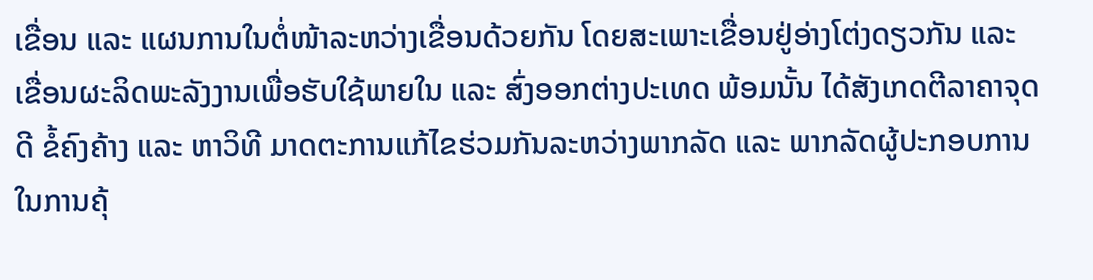ເຂື່ອນ ແລະ ແຜນການໃນຕໍ່ໜ້າລະຫວ່າງເຂື່ອນດ້ວຍກັນ ໂດຍສະເພາະເຂື່ອນຢູ່ອ່າງໂຕ່ງດຽວກັນ ແລະ ເຂື່ອນຜະລິດພະລັງງານເພື່ອຮັບໃຊ້ພາຍໃນ ແລະ ສົ່ງອອກຕ່າງປະເທດ ພ້ອມນັ້ນ ໄດ້ສັງເກດຕີລາຄາຈຸດດີ ຂໍ້ຄົງຄ້າງ ແລະ ຫາວິທີ ມາດຕະການແກ້ໄຂຮ່ວມກັນລະຫວ່າງພາກລັດ ແລະ ພາກລັດຜູ້ປະກອບການໃນການຄຸ້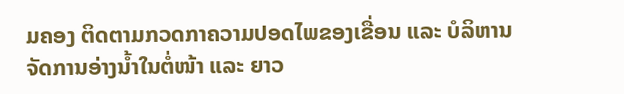ມຄອງ ຕິດຕາມກວດກາຄວາມປອດໄພຂອງເຂື່ອນ ແລະ ບໍລິຫານຈັດການອ່າງນ້ຳໃນຕໍ່ໜ້າ ແລະ ຍາວ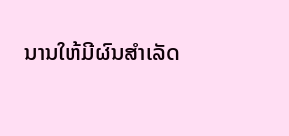ນານໃຫ້ມີຜົນສຳເລັດ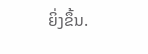ຍິ່ງຂຶ້ນ.